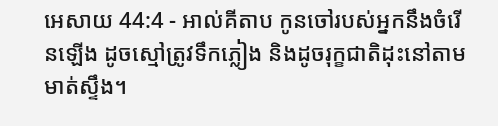អេសាយ 44:4 - អាល់គីតាប កូនចៅរបស់អ្នកនឹងចំរើនឡើង ដូចស្មៅត្រូវទឹកភ្លៀង និងដូចរុក្ខជាតិដុះនៅតាមមាត់ស្ទឹង។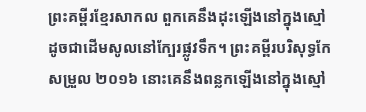ព្រះគម្ពីរខ្មែរសាកល ពួកគេនឹងដុះឡើងនៅក្នុងស្មៅ ដូចជាដើមសូលនៅក្បែរផ្លូវទឹក។ ព្រះគម្ពីរបរិសុទ្ធកែសម្រួល ២០១៦ នោះគេនឹងពន្លកឡើងនៅក្នុងស្មៅ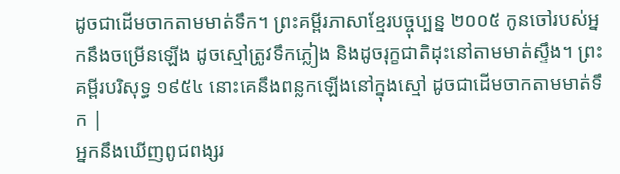ដូចជាដើមចាកតាមមាត់ទឹក។ ព្រះគម្ពីរភាសាខ្មែរបច្ចុប្បន្ន ២០០៥ កូនចៅរបស់អ្នកនឹងចម្រើនឡើង ដូចស្មៅត្រូវទឹកភ្លៀង និងដូចរុក្ខជាតិដុះនៅតាមមាត់ស្ទឹង។ ព្រះគម្ពីរបរិសុទ្ធ ១៩៥៤ នោះគេនឹងពន្លកឡើងនៅក្នុងស្មៅ ដូចជាដើមចាកតាមមាត់ទឹក |
អ្នកនឹងឃើញពូជពង្សរ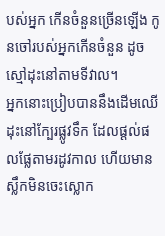បស់អ្នក កើនចំនួនច្រើនឡើង កូនចៅរបស់អ្នកកើនចំនួន ដូចស្មៅដុះនៅតាមទីវាល។
អ្នកនោះប្រៀបបាននឹងដើមឈើ ដុះនៅក្បែរផ្លូវទឹក ដែលផ្ដល់ផលផ្លែតាមរដូវកាល ហើយមានស្លឹកមិនចេះស្លោក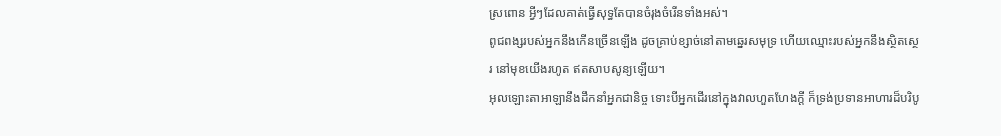ស្រពោន អ្វីៗដែលគាត់ធ្វើសុទ្ធតែបានចំរុងចំរើនទាំងអស់។
ពូជពង្សរបស់អ្នកនឹងកើនច្រើនឡើង ដូចគ្រាប់ខ្សាច់នៅតាមឆ្នេរសមុទ្រ ហើយឈ្មោះរបស់អ្នកនឹងស្ថិតស្ថេរ នៅមុខយើងរហូត ឥតសាបសូន្យឡើយ។
អុលឡោះតាអាឡានឹងដឹកនាំអ្នកជានិច្ច ទោះបីអ្នកដើរនៅក្នុងវាលហួតហែងក្ដី ក៏ទ្រង់ប្រទានអាហារដ៏បរិបូ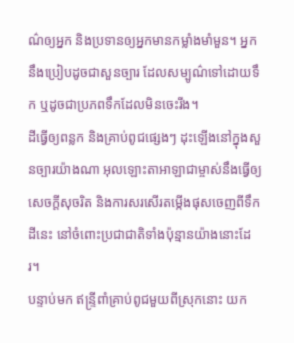ណ៌ឲ្យអ្នក និងប្រទានឲ្យអ្នកមានកម្លាំងមាំមួន។ អ្នកនឹងប្រៀបដូចជាសួនច្បារ ដែលសម្បូណ៌ទៅដោយទឹក ឬដូចជាប្រភពទឹកដែលមិនចេះរីង។
ដីធ្វើឲ្យពន្លក និងគ្រាប់ពូជផ្សេងៗ ដុះឡើងនៅក្នុងសួនច្បារយ៉ាងណា អុលឡោះតាអាឡាជាម្ចាស់នឹងធ្វើឲ្យសេចក្ដីសុចរិត និងការសរសើរតម្កើងផុសចេញពីទឹកដីនេះ នៅចំពោះប្រជាជាតិទាំងប៉ុន្មានយ៉ាងនោះដែរ។
បន្ទាប់មក ឥន្ទ្រីពាំគ្រាប់ពូជមួយពីស្រុកនោះ យក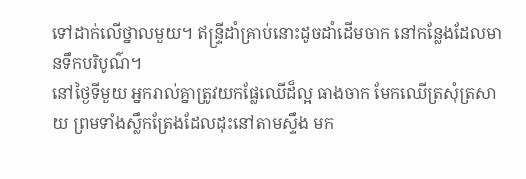ទៅដាក់លើថ្នាលមួយ។ ឥន្ទ្រីដាំគ្រាប់នោះដូចដាំដើមចាក នៅកន្លែងដែលមានទឹកបរិបូណ៌។
នៅថ្ងៃទីមួយ អ្នករាល់គ្នាត្រូវយកផ្លែឈើដ៏ល្អ ធាងចាក មែកឈើត្រសុំត្រសាយ ព្រមទាំងស្លឹកត្រែងដែលដុះនៅតាមស្ទឹង មក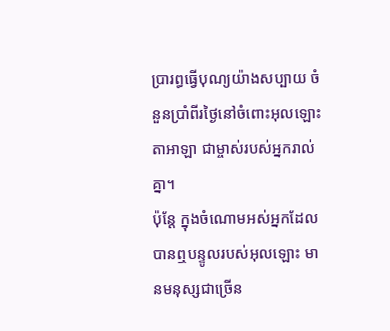ប្រារព្ធធ្វើបុណ្យយ៉ាងសប្បាយ ចំនួនប្រាំពីរថ្ងៃនៅចំពោះអុលឡោះតាអាឡា ជាម្ចាស់របស់អ្នករាល់គ្នា។
ប៉ុន្ដែ ក្នុងចំណោមអស់អ្នកដែលបានឮបន្ទូលរបស់អុលឡោះ មានមនុស្សជាច្រើន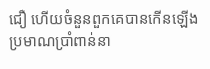ជឿ ហើយចំនួនពួកគេបានកើនឡើង ប្រមាណប្រាំពាន់នា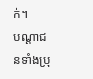ក់។
បណ្ដាជនទាំងប្រុ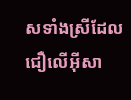សទាំងស្រីដែលជឿលើអ៊ីសា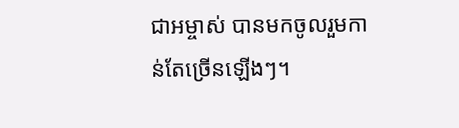ជាអម្ចាស់ បានមកចូលរួមកាន់តែច្រើនឡើងៗ។